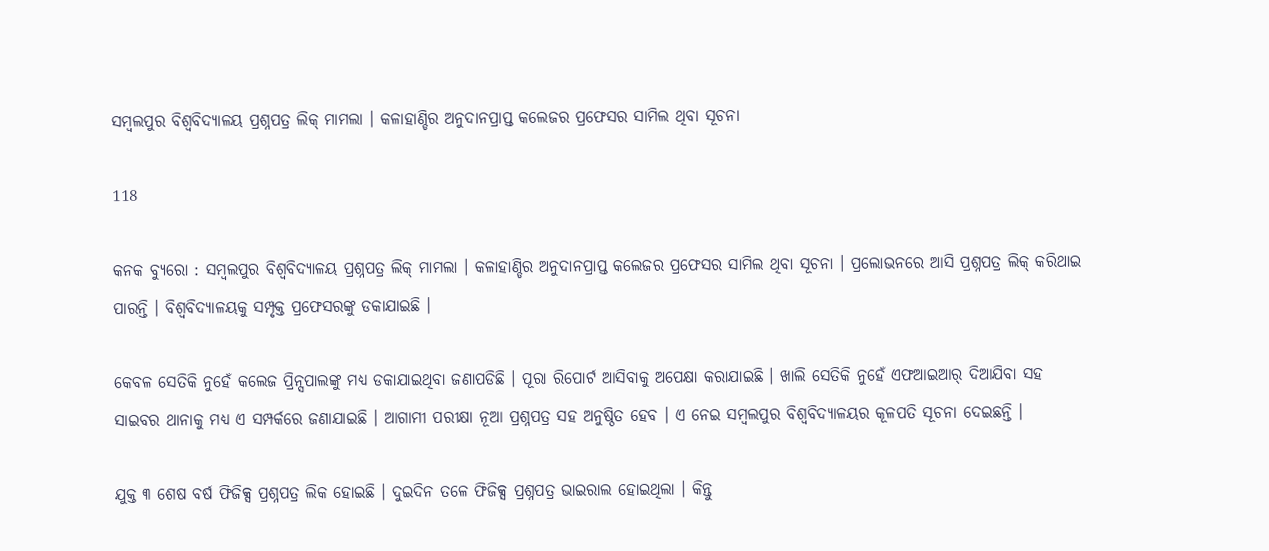ସମ୍ବଲପୁର ବିଶ୍ୱବିଦ୍ୟାଳୟ ପ୍ରଶ୍ନପତ୍ର ଲିକ୍ ମାମଲା । କଳାହାଣ୍ଡିର ଅନୁଦାନପ୍ରାପ୍ତ କଲେଜର ପ୍ରଫେସର ସାମିଲ ଥିବା ସୂଚନା

118

କନକ ବ୍ୟୁରୋ : ସମ୍ବଲପୁର ବିଶ୍ୱବିଦ୍ୟାଳୟ ପ୍ରଶ୍ନପତ୍ର ଲିକ୍ ମାମଲା । କଳାହାଣ୍ଡିର ଅନୁଦାନପ୍ରାପ୍ତ କଲେଜର ପ୍ରଫେସର ସାମିଲ ଥିବା ସୂଚନା । ପ୍ରଲୋଭନରେ ଆସି ପ୍ରଶ୍ନପତ୍ର ଲିକ୍ କରିଥାଇ ପାରନ୍ତି । ବିଶ୍ୱବିଦ୍ୟାଳୟକୁ ସମ୍ପୃକ୍ତ ପ୍ରଫେସରଙ୍କୁ ଡକାଯାଇଛି ।

କେବଳ ସେତିକି ନୁହେଁ କଲେଜ ପ୍ରିନ୍ସପାଲଙ୍କୁ ମଧ୍ୟ ଡକାଯାଇଥିବା ଜଣାପଡିଛି । ପୂରା ରିପୋର୍ଟ ଆସିବାକୁ ଅପେକ୍ଷା କରାଯାଇଛି । ଖାଲି ସେତିକି ନୁହେଁ ଏଫଆଇଆର୍ ଦିଆଯିବା ସହ ସାଇବର ଥାନାକୁ ମଧ୍ୟ ଏ ସମ୍ପର୍କରେ ଜଣାଯାଇଛି । ଆଗାମୀ ପରୀକ୍ଷା ନୂଆ ପ୍ରଶ୍ନପତ୍ର ସହ ଅନୁଷ୍ଠିତ ହେବ । ଏ ନେଇ ସମ୍ବଲପୁର ବିଶ୍ୱବିଦ୍ୟାଳୟର କୂଳପତି ସୂଚନା ଦେଇଛନ୍ତି ।

ଯୁକ୍ତ ୩ ଶେଷ ବର୍ଷ ଫିଜିକ୍ସ ପ୍ରଶ୍ନପତ୍ର ଲିକ ହୋଇଛି । ଦୁଇଦିନ ତଳେ ଫିଜିକ୍ସ ପ୍ରଶ୍ନପତ୍ର ଭାଇରାଲ ହୋଇଥିଲା । କିନ୍ତୁ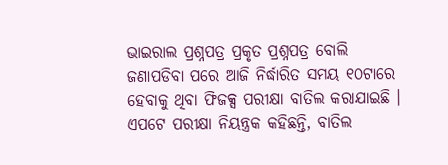ଭାଇରାଲ ପ୍ରଶ୍ନପତ୍ର ପ୍ରକୃତ ପ୍ରଶ୍ନପତ୍ର ବୋଲି ଜଣାପଡିବା ପରେ ଆଜି ନିର୍ଦ୍ଧାରିତ ସମୟ ୧୦ଟାରେ ହେବାକୁ ଥିବା ଫିଜକ୍ସ ପରୀକ୍ଷା ବାତିଲ କରାଯାଇଛି । ଏପଟେ ପରୀକ୍ଷା ନିୟନ୍ତ୍ରକ କହିଛନ୍ତି, ବାତିଲ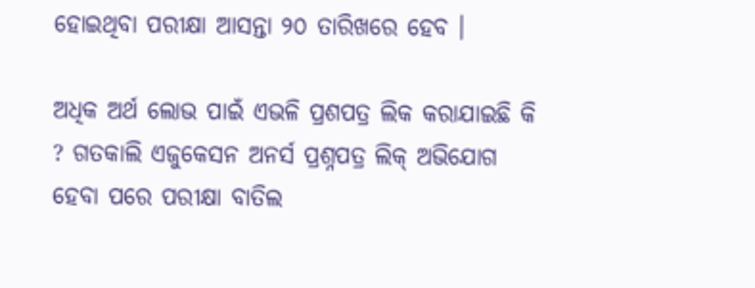ହୋଇଥିବା ପରୀକ୍ଷା ଆସନ୍ତା ୨୦ ତାରିଖରେ ହେବ ।

ଅଧିକ ଅର୍ଥ ଲୋଭ ପାଇଁ ଏଭଳି ପ୍ରଶପତ୍ର ଲିକ କରାଯାଇଛି କି ? ଗତକାଲି ଏଜୁକେସନ ଅନର୍ସ ପ୍ରଶ୍ନପତ୍ର ଲିକ୍ ଅଭିଯୋଗ ହେବା ପରେ ପରୀକ୍ଷା ବାତିଲ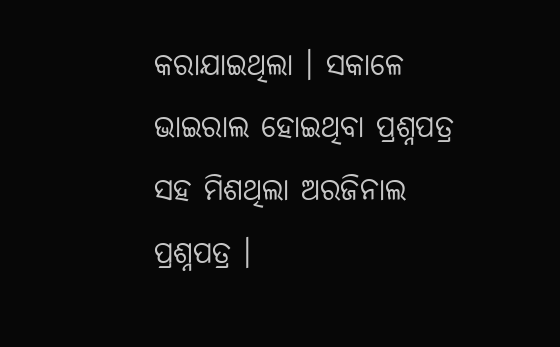କରାଯାଇଥିଲା । ସକାଳେ ଭାଇରାଲ ହୋଇଥିବା ପ୍ରଶ୍ନପତ୍ର ସହ ମିଶଥିଲା ଅରଜିନାଲ ପ୍ରଶ୍ନପତ୍ର ।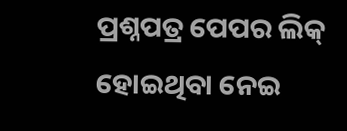ପ୍ରଶ୍ନପତ୍ର ପେପର ଲିକ୍ ହୋଇଥିବା ନେଇ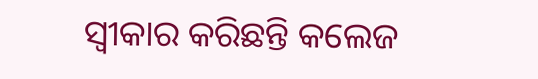ସ୍ୱୀକାର କରିଛନ୍ତି କଲେଜ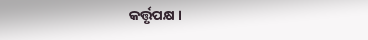କର୍ତ୍ତୃପକ୍ଷ ।